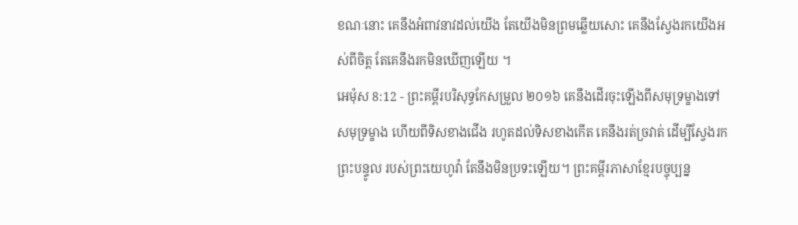ខណៈនោះ គេនឹងអំពាវនាវដល់យើង តែយើងមិនព្រមឆ្លើយសោះ គេនឹងស្វែងរកយើងអស់ពីចិត្ត តែគេនឹងរកមិនឃើញឡើយ ។
អេម៉ុស 8:12 - ព្រះគម្ពីរបរិសុទ្ធកែសម្រួល ២០១៦ គេនឹងដើរចុះឡើងពីសមុទ្រម្ខាងទៅសមុទ្រម្ខាង ហើយពីទិសខាងជើង រហូតដល់ទិសខាងកើត គេនឹងរត់ច្រវាត់ ដើម្បីស្វែងរកព្រះបន្ទូល របស់ព្រះយេហូវ៉ា តែនឹងមិនប្រទះឡើយ។ ព្រះគម្ពីរភាសាខ្មែរបច្ចុប្បន្ន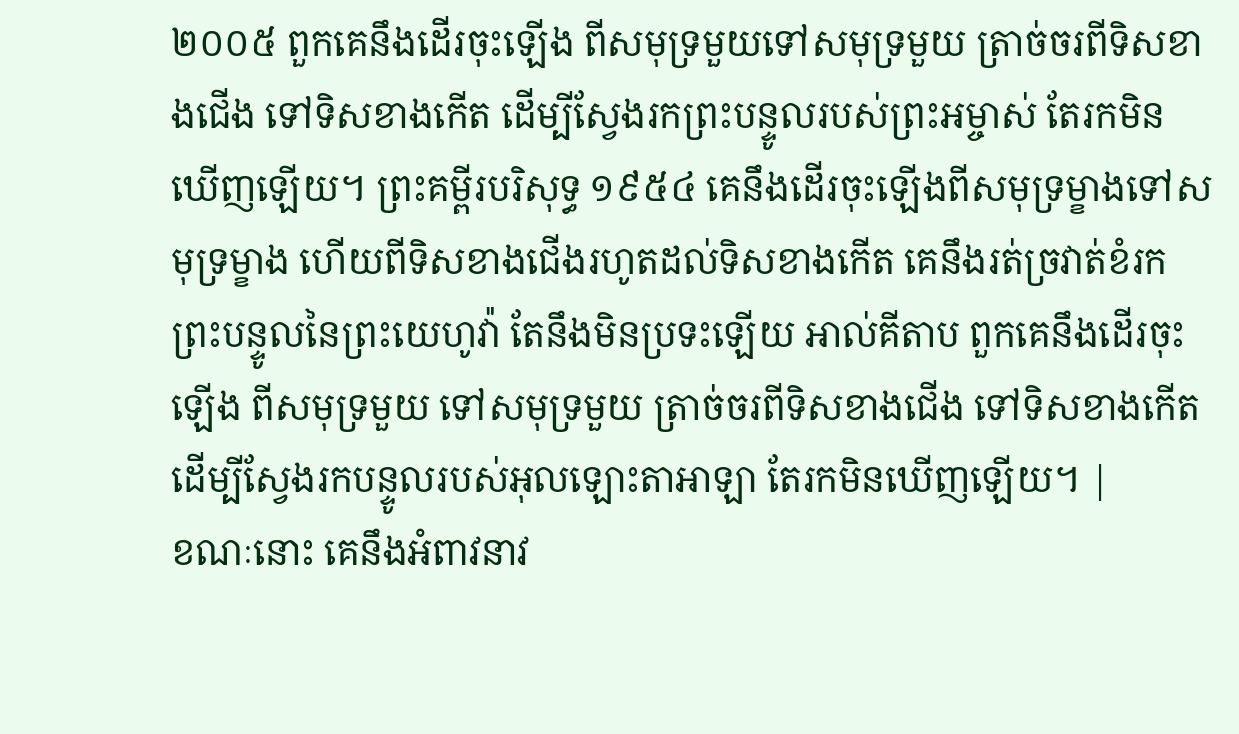២០០៥ ពួកគេនឹងដើរចុះឡើង ពីសមុទ្រមួយទៅសមុទ្រមួយ ត្រាច់ចរពីទិសខាងជើង ទៅទិសខាងកើត ដើម្បីស្វែងរកព្រះបន្ទូលរបស់ព្រះអម្ចាស់ តែរកមិនឃើញឡើយ។ ព្រះគម្ពីរបរិសុទ្ធ ១៩៥៤ គេនឹងដើរចុះឡើងពីសមុទ្រម្ខាងទៅសមុទ្រម្ខាង ហើយពីទិសខាងជើងរហូតដល់ទិសខាងកើត គេនឹងរត់ច្រវាត់ខំរកព្រះបន្ទូលនៃព្រះយេហូវ៉ា តែនឹងមិនប្រទះឡើយ អាល់គីតាប ពួកគេនឹងដើរចុះឡើង ពីសមុទ្រមួយ ទៅសមុទ្រមួយ ត្រាច់ចរពីទិសខាងជើង ទៅទិសខាងកើត ដើម្បីស្វែងរកបន្ទូលរបស់អុលឡោះតាអាឡា តែរកមិនឃើញឡើយ។ |
ខណៈនោះ គេនឹងអំពាវនាវ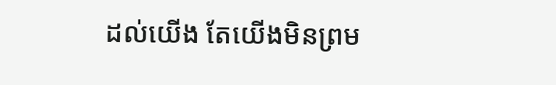ដល់យើង តែយើងមិនព្រម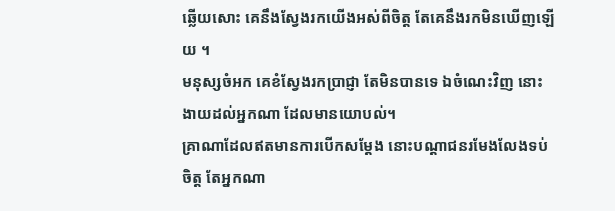ឆ្លើយសោះ គេនឹងស្វែងរកយើងអស់ពីចិត្ត តែគេនឹងរកមិនឃើញឡើយ ។
មនុស្សចំអក គេខំស្វែងរកប្រាជ្ញា តែមិនបានទេ ឯចំណេះវិញ នោះងាយដល់អ្នកណា ដែលមានយោបល់។
គ្រាណាដែលឥតមានការបើកសម្ដែង នោះបណ្ដាជនរមែងលែងទប់ចិត្ត តែអ្នកណា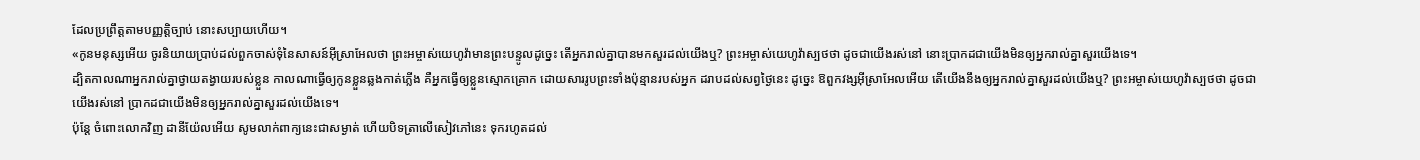ដែលប្រព្រឹត្តតាមបញ្ញត្តិច្បាប់ នោះសប្បាយហើយ។
«កូនមនុស្សអើយ ចូរនិយាយប្រាប់ដល់ពួកចាស់ទុំនៃសាសន៍អ៊ីស្រាអែលថា ព្រះអម្ចាស់យេហូវ៉ាមានព្រះបន្ទូលដូច្នេះ តើអ្នករាល់គ្នាបានមកសួរដល់យើងឬ? ព្រះអម្ចាស់យេហូវ៉ាស្បថថា ដូចជាយើងរស់នៅ នោះប្រាកដជាយើងមិនឲ្យអ្នករាល់គ្នាសួរយើងទេ។
ដ្បិតកាលណាអ្នករាល់គ្នាថ្វាយតង្វាយរបស់ខ្លួន កាលណាធ្វើឲ្យកូនខ្លួនឆ្លងកាត់ភ្លើង គឺអ្នកធ្វើឲ្យខ្លួនស្មោកគ្រោក ដោយសាររូបព្រះទាំងប៉ុន្មានរបស់អ្នក ដរាបដល់សព្វថ្ងៃនេះ ដូច្នេះ ឱពួកវង្សអ៊ីស្រាអែលអើយ តើយើងនឹងឲ្យអ្នករាល់គ្នាសួរដល់យើងឬ? ព្រះអម្ចាស់យេហូវ៉ាស្បថថា ដូចជាយើងរស់នៅ ប្រាកដជាយើងមិនឲ្យអ្នករាល់គ្នាសួរដល់យើងទេ។
ប៉ុន្ដែ ចំពោះលោកវិញ ដានីយ៉ែលអើយ សូមលាក់ពាក្យនេះជាសម្ងាត់ ហើយបិទត្រាលើសៀវភៅនេះ ទុករហូតដល់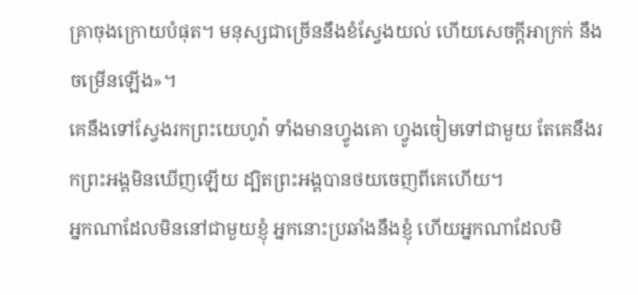គ្រាចុងក្រោយបំផុត។ មនុស្សជាច្រើននឹងខំស្វែងយល់ ហើយសេចក្ដីអាក្រក់ នឹងចម្រើនឡើង»។
គេនឹងទៅស្វែងរកព្រះយេហូវ៉ា ទាំងមានហ្វូងគោ ហ្វូងចៀមទៅជាមួយ តែគេនឹងរកព្រះអង្គមិនឃើញឡើយ ដ្បិតព្រះអង្គបានថយចេញពីគេហើយ។
អ្នកណាដែលមិននៅជាមួយខ្ញុំ អ្នកនោះប្រឆាំងនឹងខ្ញុំ ហើយអ្នកណាដែលមិ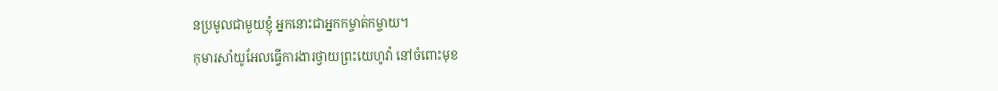នប្រមូលជាមួយខ្ញុំ អ្នកនោះជាអ្នកកម្ចាត់កម្ចាយ។
កុមារសាំយូអែលធ្វើការងារថ្វាយព្រះយេហូវ៉ា នៅចំពោះមុខ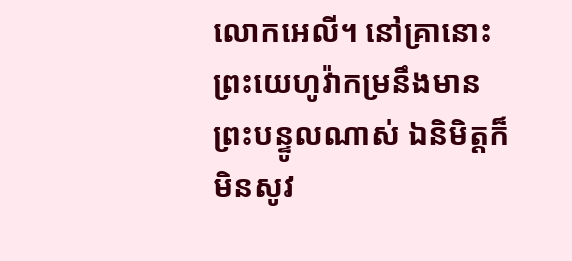លោកអេលី។ នៅគ្រានោះព្រះយេហូវ៉ាកម្រនឹងមានព្រះបន្ទូលណាស់ ឯនិមិត្តក៏មិនសូវ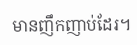មានញឹកញាប់ដែរ។